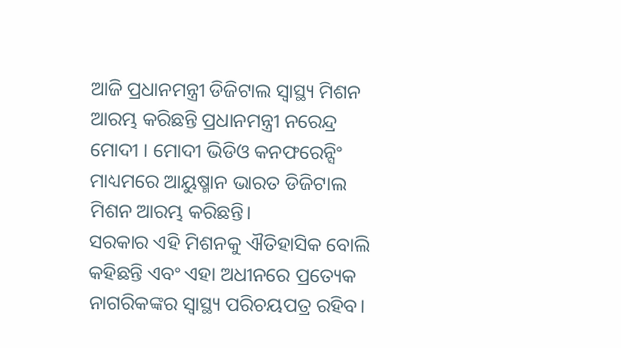ଆଜି ପ୍ରଧାନମନ୍ତ୍ରୀ ଡିଜିଟାଲ ସ୍ୱାସ୍ଥ୍ୟ ମିଶନ ଆରମ୍ଭ କରିଛନ୍ତି ପ୍ରଧାନମନ୍ତ୍ରୀ ନରେନ୍ଦ୍ର ମୋଦୀ । ମୋଦୀ ଭିଡିଓ କନଫରେନ୍ସିଂ ମାଧ୍ୟମରେ ଆୟୁଷ୍ମାନ ଭାରତ ଡିଜିଟାଲ ମିଶନ ଆରମ୍ଭ କରିଛନ୍ତି।
ସରକାର ଏହି ମିଶନକୁ ଐତିହାସିକ ବୋଲି କହିଛନ୍ତି ଏବଂ ଏହା ଅଧୀନରେ ପ୍ରତ୍ୟେକ ନାଗରିକଙ୍କର ସ୍ୱାସ୍ଥ୍ୟ ପରିଚୟପତ୍ର ରହିବ।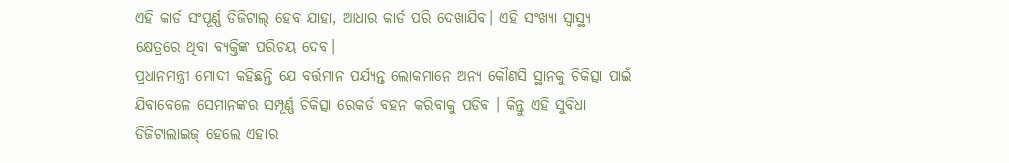ଏହି କାର୍ଡ ସଂପୂର୍ଣ୍ଣ ଡିଜିଟାଲ୍ ହେବ ଯାହା, ଆଧାର କାର୍ଡ ପରି ଦେଖାଯିବ। ଏହି ସଂଖ୍ୟା ସ୍ୱାସ୍ଥ୍ୟ କ୍ଷେତ୍ରରେ ଥିବା ବ୍ୟକ୍ତିଙ୍କ ପରିଚୟ ଦେବ।
ପ୍ରଧାନମନ୍ତ୍ରୀ ମୋଦୀ କହିଛନ୍ତି ଯେ ବର୍ତ୍ତମାନ ପର୍ଯ୍ୟନ୍ତ ଲୋକମାନେ ଅନ୍ୟ କୌଣସି ସ୍ଥାନକୁ ଚିକିତ୍ସା ପାଇଁ ଯିବାବେଳେ ସେମାନଙ୍କର ସମ୍ପୂର୍ଣ୍ଣ ଚିକିତ୍ସା ରେକର୍ଡ ବହନ କରିବାକୁ ପଡିବ । କିନ୍ତୁ ଏହି ସୁବିଧା ଡିଜିଟାଲାଇଜ୍ ହେଲେ ଏହାର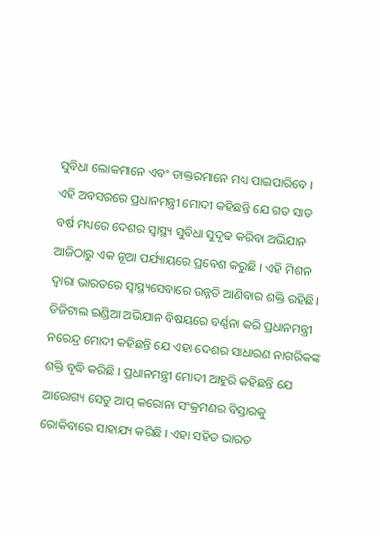ସୁବିଧା ଲୋକମାନେ ଏବଂ ଡାକ୍ତରମାନେ ମଧ୍ୟ ପାଇପାରିବେ ।
ଏହି ଅବସରରେ ପ୍ରଧାନମନ୍ତ୍ରୀ ମୋଦୀ କହିଛନ୍ତି ଯେ ଗତ ସାତ ବର୍ଷ ମଧ୍ୟରେ ଦେଶର ସ୍ୱାସ୍ଥ୍ୟ ସୁବିଧା ସୁଦୃଢ କରିବା ଅଭିଯାନ ଆଜିଠାରୁ ଏକ ନୂଆ ପର୍ଯ୍ୟାୟରେ ପ୍ରବେଶ କରୁଛି । ଏହି ମିଶନ ଦ୍ବାରା ଭାରତରେ ସ୍ୱାସ୍ଥ୍ୟସେବାରେ ଉନ୍ନତି ଆଣିବାର ଶକ୍ତି ରହିଛି।
ଡିଜିଟାଲ ଇଣ୍ଡିଆ ଅଭିଯାନ ବିଷୟରେ ବର୍ଣ୍ଣନା କରି ପ୍ରଧାନମନ୍ତ୍ରୀ ନରେନ୍ଦ୍ର ମୋଦୀ କହିଛନ୍ତି ଯେ ଏହା ଦେଶର ସାଧାରଣ ନାଗରିକଙ୍କ ଶକ୍ତି ବୃଦ୍ଧି କରିଛି । ପ୍ରଧାନମନ୍ତ୍ରୀ ମୋଦୀ ଆହୁରି କହିଛନ୍ତି ଯେ ଆରୋଗ୍ୟ ସେତୁ ଆପ୍ କରୋନା ସଂକ୍ରମଣର ବିସ୍ତାରକୁ ରୋକିବାରେ ସାହାଯ୍ୟ କରିଛି । ଏହା ସହିତ ଭାରତ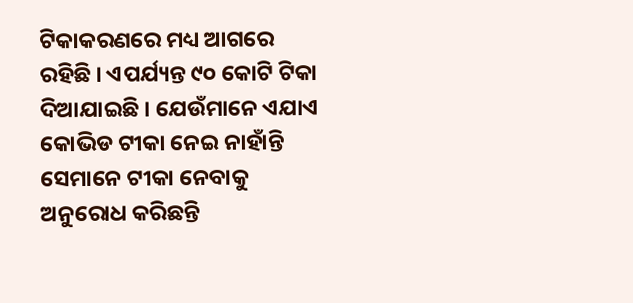ଟିକାକରଣରେ ମଧ୍ୟ ଆଗରେ ରହିଛି । ଏପର୍ଯ୍ୟନ୍ତ ୯୦ କୋଟି ଟିକା ଦିଆଯାଇଛି । ଯେଉଁମାନେ ଏଯାଏ କୋଭିଡ ଟୀକା ନେଇ ନାହାଁନ୍ତି ସେମାନେ ଟୀକା ନେବାକୁ ଅନୁରୋଧ କରିଛନ୍ତି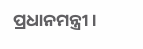ପ୍ରଧାନମନ୍ତ୍ରୀ ।